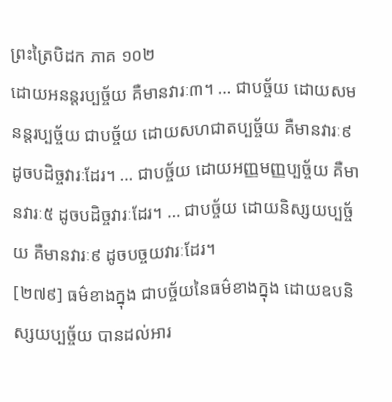ព្រះត្រៃបិដក ភាគ ១០២
ដោយអនន្តរប្បច្ច័យ គឺមានវារៈ៣។ … ជាបច្ច័យ ដោយសមនន្តរប្បច្ច័យ ជាបច្ច័យ ដោយសហជាតប្បច្ច័យ គឺមានវារៈ៩ ដូចបដិច្ចវារៈដែរ។ … ជាបច្ច័យ ដោយអញ្ញមញ្ញប្បច្ច័យ គឺមានវារៈ៥ ដូចបដិច្ចវារៈដែរ។ … ជាបច្ច័យ ដោយនិស្សយប្បច្ច័យ គឺមានវារៈ៩ ដូចបច្ចយវារៈដែរ។
[២៧៩] ធម៌ខាងក្នុង ជាបច្ច័យនៃធម៌ខាងក្នុង ដោយឧបនិស្សយប្បច្ច័យ បានដល់អារ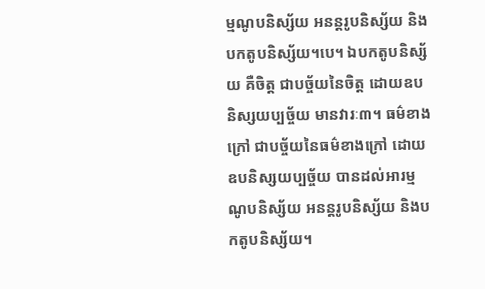ម្មណូបនិស្ស័យ អនន្តរូបនិស្ស័យ និងបកតូបនិស្ស័យ។បេ។ ឯបកតូបនិស្ស័យ គឺចិត្ត ជាបច្ច័យនៃចិត្ត ដោយឧបនិស្សយប្បច្ច័យ មានវារៈ៣។ ធម៌ខាងក្រៅ ជាបច្ច័យនៃធម៌ខាងក្រៅ ដោយឧបនិស្សយប្បច្ច័យ បានដល់អារម្មណូបនិស្ស័យ អនន្តរូបនិស្ស័យ និងបកតូបនិស្ស័យ។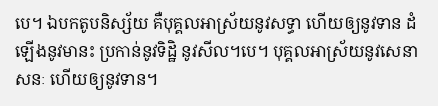បេ។ ឯបកតូបនិស្ស័យ គឺបុគ្គលអាស្រ័យនូវសទ្ធា ហើយឲ្យនូវទាន ដំឡើងនូវមានះ ប្រកាន់នូវទិដ្ឋិ នូវសីល។បេ។ បុគ្គលអាស្រ័យនូវសេនាសនៈ ហើយឲ្យនូវទាន។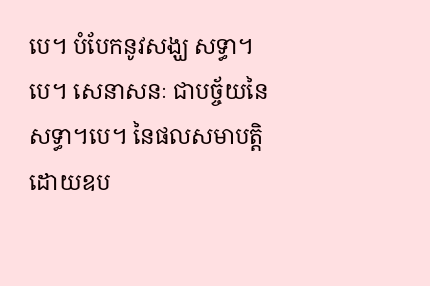បេ។ បំបែកនូវសង្ឃ សទ្ធា។បេ។ សេនាសនៈ ជាបច្ច័យនៃសទ្ធា។បេ។ នៃផលសមាបត្តិ ដោយឧប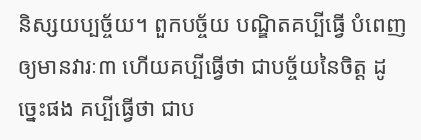និស្សយប្បច្ច័យ។ ពួកបច្ច័យ បណ្ឌិតគប្បីធ្វើ បំពេញឲ្យមានវារៈ៣ ហើយគប្បីធ្វើថា ជាបច្ច័យនៃចិត្ត ដូច្នេះផង គប្បីធ្វើថា ជាប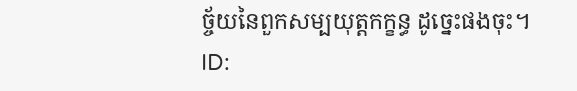ច្ច័យនៃពួកសម្បយុត្តកក្ខន្ធ ដូច្នេះផងចុះ។
ID: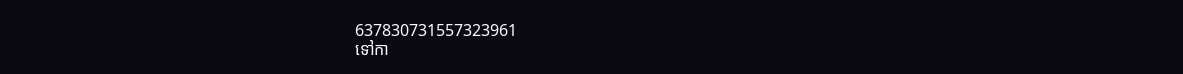637830731557323961
ទៅកា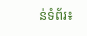ន់ទំព័រ៖